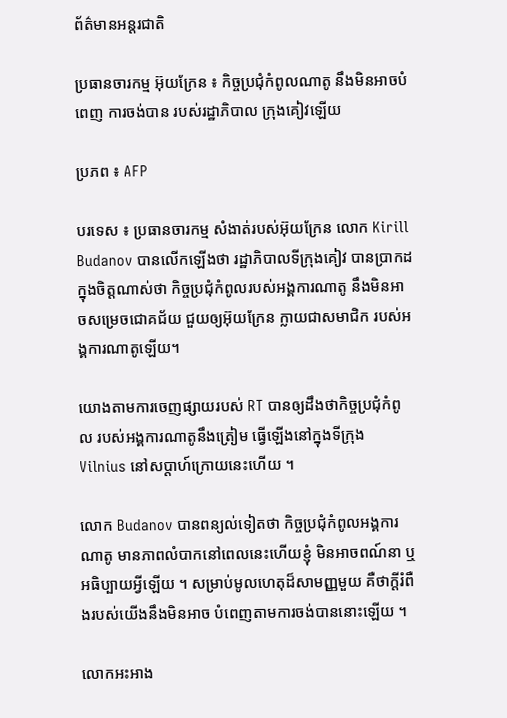ព័ត៌មានអន្តរជាតិ

ប្រធានចារកម្ម អ៊ុយក្រែន ៖ កិច្ចប្រជុំកំពូលណាតូ នឹងមិនអាចបំពេញ ការចង់បាន របស់រដ្ឋាភិបាល ក្រុងគៀវឡើយ

ប្រភព ៖ AFP

បរទេស ៖ ប្រធានចារកម្ម សំងាត់របស់អ៊ុយក្រែន លោក Kirill Budanov បានលើកឡើងថា រដ្ឋាភិបាលទីក្រុងគៀវ បានប្រាកដក្នុងចិត្តណាស់ថា កិច្ចប្រជុំកំពូលរបស់អង្គការណាតូ នឹងមិនអាចសម្រេចជោគជ័យ ជួយឲ្យអ៊ុយក្រែន ក្លាយជាសមាជិក របស់អង្គការណាតូឡើយ។

យោងតាមការចេញផ្សាយរបស់ RT បានឲ្យដឹងថាកិច្ចប្រជុំកំពូល របស់អង្គការណាតូនឹងត្រៀម ធ្វើឡើងនៅក្នុងទីក្រុង Vilnius នៅសប្តាហ៍ក្រោយនេះហើយ ។

លោក Budanov បានពន្យល់ទៀតថា កិច្ចប្រជុំកំពូលអង្គការណាតូ មានភាពលំបាកនៅពេលនេះហើយខ្ញុំ មិនអាចពណ៍នា ឬអធិប្បាយអ្វីឡើយ ។ សម្រាប់មូលហេតុដ៏សាមញ្ញមួយ គឺថាក្តីរំពឺងរបស់យើងនឹងមិនអាច បំពេញតាមការចង់បាននោះឡើយ ។

លោកអះអាង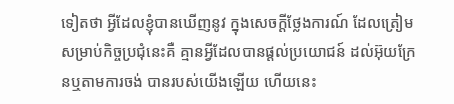ទៀតថា អ្វីដែលខ្ញុំបានឃើញនូវ ក្នុងសេចក្តីថ្លែងការណ៍ ដែលត្រៀមសម្រាប់កិច្ចប្រជុំនេះគឺ គ្មានអ្វីដែលបានផ្តល់ប្រយោជន៍ ដល់អ៊ុយក្រែនឬតាមការចង់ បានរបស់យើងឡើយ ហើយនេះ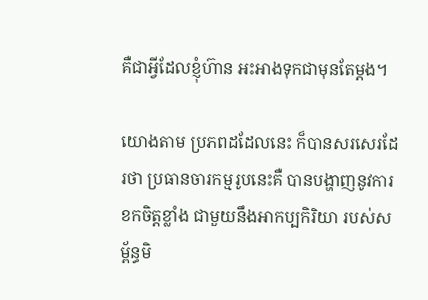គឺជាអ្វីដែលខ្ញុំហ៊ាន អះអាងទុកជាមុនតែម្តង។

យោងតាម ប្រភពដដែលនេះ ក៏បានសរសេរដែរថា ប្រធានចារកម្មរូបនេះគឺ បានបង្ហាញនូវការខកចិត្តខ្លាំង ជាមួយនឹងអាកប្បកិរិយា របស់សម្ព័ន្ធមិ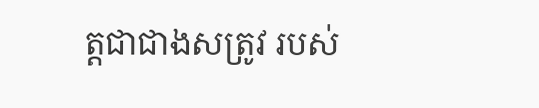ត្តជាជាងសត្រូវ របស់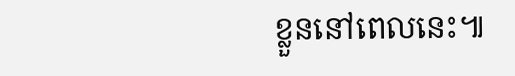ខ្លួននៅពេលនេះ៕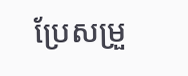ប្រែសម្រួ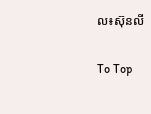ល៖ស៊ុនលី

To Top